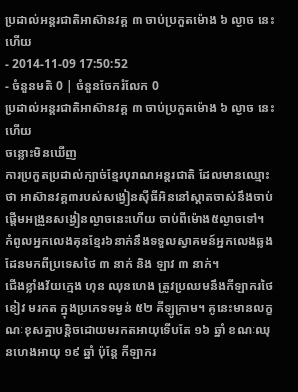ប្រដាល់អន្តរជាតិអាស៊ានវគ្គ ៣ ចាប់ប្រកួតម៉ោង ៦ ល្ងាច នេះហើយ
- 2014-11-09 17:50:52
- ចំនួនមតិ 0 | ចំនួនចែករំលែក 0
ប្រដាល់អន្តរជាតិអាស៊ានវគ្គ ៣ ចាប់ប្រកួតម៉ោង ៦ ល្ងាច នេះហើយ
ចន្លោះមិនឃើញ
ការប្រកួតប្រដាល់ក្បាច់ខ្មែរបុរាណអន្តរជាតិ ដែលមានឈ្មោះថា អាស៊ានវគ្គ៣របស់សង្វៀនស៊ីធីអិននៅស្តាតចាស់នឹងចាប់ផ្តើមអង្រួនសង្វៀនល្ងាចនេះហើយ ចាប់ពីម៉ោង៥ល្ងាចទៅ។ កំពូលអ្នកលេងគុនខ្មែរ៦នាក់នឹងទទួលស្វាគមន៍អ្នកលេងឆ្លងដែនមកពីប្រទេសថៃ ៣ នាក់ និង ឡាវ ៣ នាក់។
ជើងខ្លាំងវ័យក្មេង ហុន ឈុនហេង ត្រូវប្រឈមនឹងកីឡាករថៃ ខៀវ មរកត ក្នុងប្រភេទទម្ងន់ ៥២ គីឡូក្រាម។ គូនេះមានលក្ខណៈខុសគ្នាបន្តិចដោយមរកតអាយុទើបតែ ១៦ ឆ្នាំ ខណៈឈុនហេងអាយុ ១៩ ឆ្នាំ ប៉ុន្តែ កីឡាករ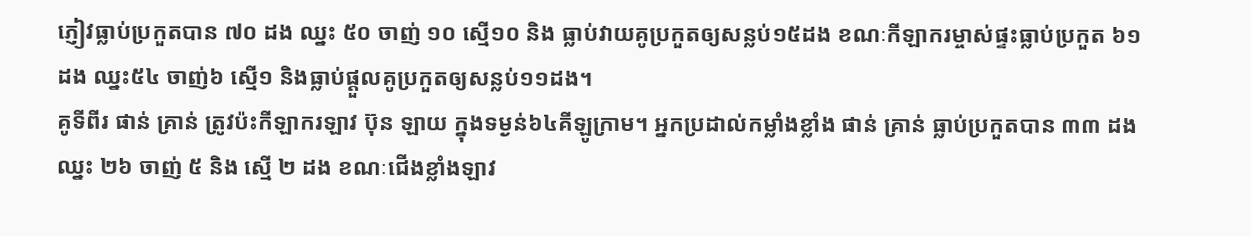ភ្ញៀវធ្លាប់ប្រកួតបាន ៧០ ដង ឈ្នះ ៥០ ចាញ់ ១០ ស្មើ១០ និង ធ្លាប់វាយគូប្រកួតឲ្យសន្លប់១៥ដង ខណៈកីឡាករម្ចាស់ផ្ទះធ្លាប់ប្រកួត ៦១ ដង ឈ្នះ៥៤ ចាញ់៦ ស្មើ១ និងធ្លាប់ផ្តួលគូប្រកួតឲ្យសន្លប់១១ដង។
គូទីពីរ ផាន់ គ្រាន់ ត្រូវប៉ះកីឡាករឡាវ ប៊ុន ឡាយ ក្នុងទម្ងន់៦៤គីឡូក្រាម។ អ្នកប្រដាល់កម្លាំងខ្លាំង ផាន់ គ្រាន់ ធ្លាប់ប្រកួតបាន ៣៣ ដង ឈ្នះ ២៦ ចាញ់ ៥ និង ស្មើ ២ ដង ខណៈជើងខ្លាំងឡាវ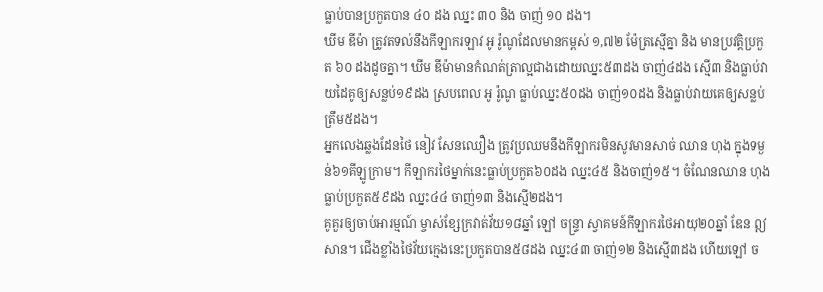ធ្លាប់បានប្រកួតបាន ៤០ ដង ឈ្នះ ៣០ និង ចាញ់ ១០ ដង។
ឃីម ឌីម៉ា ត្រូវតទល់នឹងកីឡាករឡាវ អូ រ៉ូណូដែលមានកម្ពស់ ១,៧២ ម៉ែត្រស្មើគ្នា និង មានប្រវត្ដិប្រកួត ៦០ ដងដូចគ្នា។ ឃីម ឌីម៉ាមានកំណត់ត្រាល្អជាងដោយឈ្នះ៥៣ដង ចាញ់៤ដង ស្មើ៣ និងធ្លាប់វាយដៃគូឲ្យសន្លប់១៩ដង ស្របពេល អូ រ៉ូណូ ធ្លាប់ឈ្នះ៥០ដង ចាញ់១០ដង និងធ្លាប់វាយគេឲ្យសន្លប់ត្រឹម៥ដង។
អ្នកលេងឆ្លងដែនថៃ នៀវ សែនឈឿង ត្រូវប្រឈមនឹងកីឡាករមិនសូវមានសាច់ ឈាន ហុង ក្នុងទម្ងន់៦១គីឡូក្រាម។ កីឡាករថៃម្នាក់នេះធ្លាប់ប្រកួត៦០ដង ឈ្នះ៤៥ និងចាញ់១៥។ ចំណែនឈាន ហុង ធ្លាប់ប្រកួត៥៩ដង ឈ្នះ៤៤ ចាញ់១៣ និងស្មើ២ដង។
គូគួរឲ្យចាប់អារម្មណ៍ ម្ចាស់ខ្សែក្រវាត់វ័យ១៨ឆ្នាំ ឡៅ ចន្ទ្រា ស្វាគមន៍កីឡាករថៃអាយុ២០ឆ្នាំ ឌែន ឦសាន។ ជើងខ្លាំងថៃវ័យក្មេងនេះប្រកួតបាន៥៨ដង ឈ្នះ៤៣ ចាញ់១២ និងស្មើ៣ដង ហើយឡៅ ច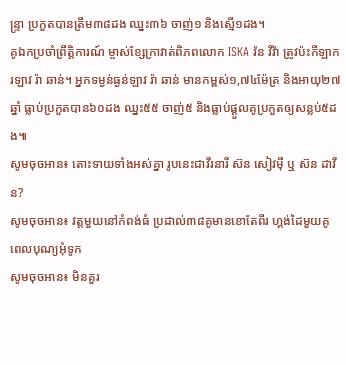ន្ទ្រា ប្រកួតបានត្រឹម៣៨ដង ឈ្នះ៣៦ ចាញ់១ និងស្មើ១ដង។
គូឯកប្រចាំព្រឹត្តិការណ៍ ម្ចាស់ខ្សែក្រាវាត់ពិភពលោក ISKA វ៉ន វីវ៉ា ត្រូវប៉ះកីឡាករឡាវ រ៉ា ឆាន់។ អ្នកទម្ងន់ធ្ងន់ឡាវ រ៉ា ឆាន់ មានកម្ពស់១,៧៤ម៉ែត្រ និងអាយុ២៧ឆ្នាំ ធ្លាប់ប្រកួតបាន៦០ដង ឈ្នះ៥៥ ចាញ់៥ និងធ្លាប់ផ្តួលគូប្រកួតឲ្យសន្លប់៥ដង៕
សូមចុចអាន៖ តោះទាយទាំងអស់គ្នា រូបនេះជាវីរនារី ស៊ន សៀវម៉ី ឬ ស៊ន ដាវីន?
សូមចុចអាន៖ វត្តមួយនៅកំពង់ធំ ប្រដាល់៣៨គូមានខោតែពីរ ហ្គង់ដៃមួយគូពេលបុណ្យអុំទូក
សូមចុចអាន៖ មិនគួរ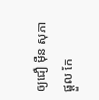ឲ្យជឿ ម៉ឺន សុភា ផ្ដួល កែ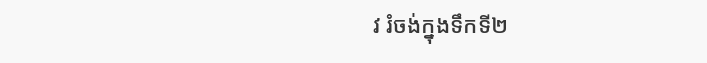វ រំចង់ក្នុងទឹកទី២